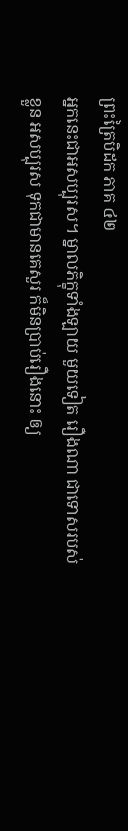ព្រះត្រៃបិដក ភាគ ៤២
អ្នកនេះជាអសប្បុរស។ ម្នាលភិក្ខុទាំងឡាយ មួយទៀត រឿងណា ជាទោសរបស់ខ្លួន អសប្បុរស ទុកជាមានគេសួរ ក៏មិនប្រាប់រឿងនោះ ឲ្យ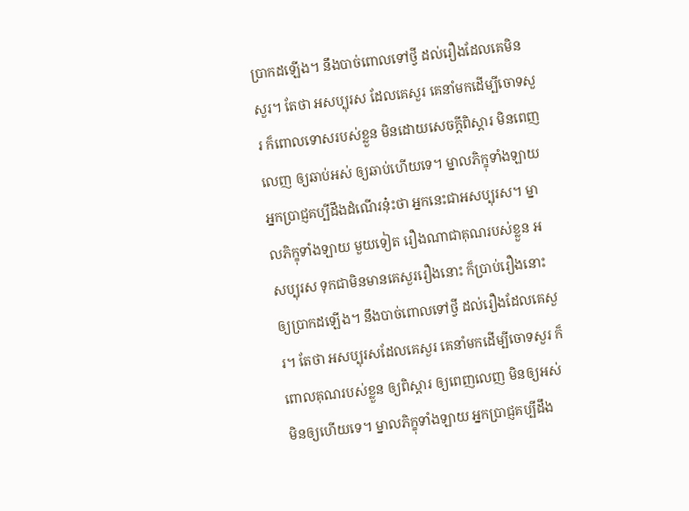ប្រាកដឡើង។ នឹងបាច់ពោលទៅថ្វី ដល់រឿងដែលគេមិនសួរ។ តែថា អសប្បុរស ដែលគេសួរ គេនាំមកដើម្បីចោទសួរ ក៏ពោលទោសរបស់ខ្លួន មិនដោយសេចក្តីពិស្តារ មិនពេញលេញ ឲ្យឆាប់អស់ ឲ្យឆាប់ហើយទេ។ ម្នាលភិក្ខុទាំងឡាយ អ្នកប្រាជ្ញគប្បីដឹងដំណើរនុ៎ះថា អ្នកនេះជាអសប្បុរស។ ម្នាលភិក្ខុទាំងឡាយ មួយទៀត រឿងណាជាគុណរបស់ខ្លួន អសប្បុរស ទុកជាមិនមានគេសួររឿងនោះ ក៏ប្រាប់រឿងនោះ ឲ្យប្រាកដឡើង។ នឹងបាច់ពោលទៅថ្វី ដល់រឿងដែលគេសួរ។ តែថា អសប្បុរសដែលគេសួរ គេនាំមកដើម្បីចោទសួរ ក៏ពោលគុណរបស់ខ្លួន ឲ្យពិស្តារ ឲ្យពេញលេញ មិនឲ្យអស់ មិនឲ្យហើយទេ។ ម្នាលភិក្ខុទាំងឡាយ អ្នកប្រាជ្ញគប្បីដឹង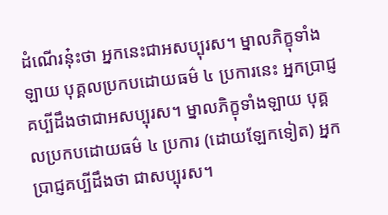ដំណើរនុ៎ះថា អ្នកនេះជាអសប្បុរស។ ម្នាលភិក្ខុទាំងឡាយ បុគ្គលប្រកបដោយធម៌ ៤ ប្រការនេះ អ្នកប្រាជ្ញគប្បីដឹងថាជាអសប្បុរស។ ម្នាលភិក្ខុទាំងឡាយ បុគ្គលប្រកបដោយធម៌ ៤ ប្រការ (ដោយឡែកទៀត) អ្នកប្រាជ្ញគប្បីដឹងថា ជាសប្បុរស។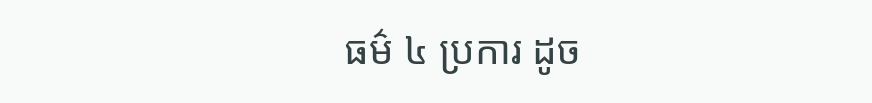ធម៌ ៤ ប្រការ ដូច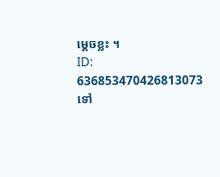ម្តេចខ្លះ ។
ID: 636853470426813073
ទៅ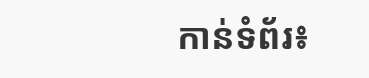កាន់ទំព័រ៖